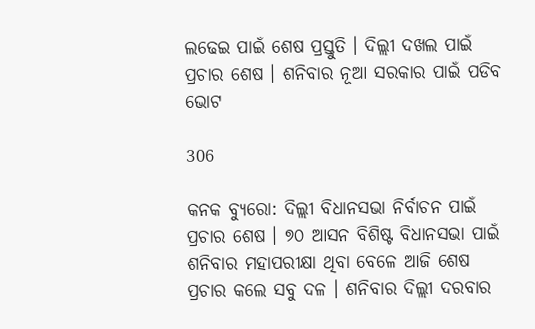ଲଢେଇ ପାଇଁ ଶେଷ ପ୍ରସ୍ତୁତି । ଦିଲ୍ଲୀ ଦଖଲ ପାଇଁ ପ୍ରଚାର ଶେଷ । ଶନିବାର ନୂଆ ସରକାର ପାଇଁ ପଡିବ ଭୋଟ

306

କନକ ବ୍ୟୁରୋ: ଦିଲ୍ଲୀ ବିଧାନସଭା ନିର୍ବାଚନ ପାଇଁ ପ୍ରଚାର ଶେଷ । ୭୦ ଆସନ ବିଶିଷ୍ଟ ବିଧାନସଭା ପାଇଁ ଶନିବାର ମହାପରୀକ୍ଷା ଥିବା ବେଳେ ଆଜି ଶେଷ ପ୍ରଚାର କଲେ ସବୁ ଦଳ । ଶନିବାର ଦିଲ୍ଲୀ ଦରବାର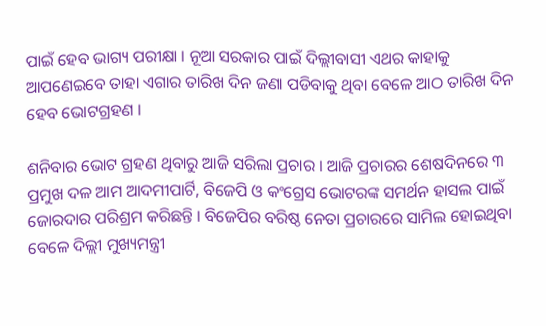ପାଇଁ ହେବ ଭାଗ୍ୟ ପରୀକ୍ଷା । ନୂଆ ସରକାର ପାଇଁ ଦିଲ୍ଲୀବାସୀ ଏଥର କାହାକୁ ଆପଣେଇବେ ତାହା ଏଗାର ତାରିଖ ଦିନ ଜଣା ପଡିବାକୁ ଥିବା ବେଳେ ଆଠ ତାରିଖ ଦିନ ହେବ ଭୋଟଗ୍ରହଣ ।

ଶନିବାର ଭୋଟ ଗ୍ରହଣ ଥିବାରୁ ଆଜି ସରିଲା ପ୍ରଚାର । ଆଜି ପ୍ରଚାରର ଶେଷଦିନରେ ୩ ପ୍ରମୁଖ ଦଳ ଆମ ଆଦମୀପାର୍ଟି, ବିଜେପି ଓ କଂଗ୍ରେସ ଭୋଟରଙ୍କ ସମର୍ଥନ ହାସଲ ପାଇଁ ଜୋରଦାର ପରିଶ୍ରମ କରିଛନ୍ତି । ବିଜେପିର ବରିଷ୍ଠ ନେତା ପ୍ରଚାରରେ ସାମିଲ ହୋଇଥିବା ବେଳେ ଦିଲ୍ଲୀ ମୁଖ୍ୟମନ୍ତ୍ରୀ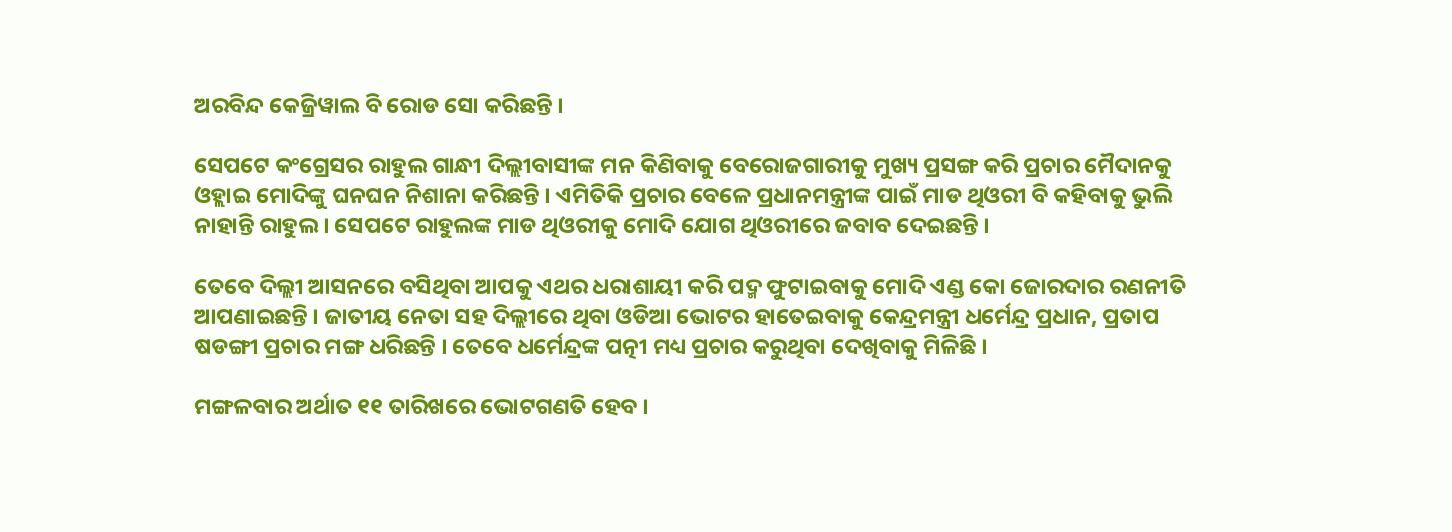ଅରବିନ୍ଦ କେଜ୍ରିୱାଲ ବି ରୋଡ ସୋ କରିଛନ୍ତି ।

ସେପଟେ କଂଗ୍ରେସର ରାହୁଲ ଗାନ୍ଧୀ ଦିଲ୍ଲୀବାସୀଙ୍କ ମନ କିଣିବାକୁ ବେରୋଜଗାରୀକୁ ମୁଖ୍ୟ ପ୍ରସଙ୍ଗ କରି ପ୍ରଚାର ମୈଦାନକୁ ଓହ୍ଲାଇ ମୋଦିଙ୍କୁ ଘନଘନ ନିଶାନା କରିଛନ୍ତି । ଏମିତିକି ପ୍ରଚାର ବେଳେ ପ୍ରଧାନମନ୍ତ୍ରୀଙ୍କ ପାଇଁ ମାଡ ଥିଓରୀ ବି କହିବାକୁ ଭୁଲି ନାହାନ୍ତି ରାହୁଲ । ସେପଟେ ରାହୁଲଙ୍କ ମାଡ ଥିଓରୀକୁ ମୋଦି ଯୋଗ ଥିଓରୀରେ ଜବାବ ଦେଇଛନ୍ତି ।

ତେବେ ଦିଲ୍ଲୀ ଆସନରେ ବସିଥିବା ଆପକୁ ଏଥର ଧରାଶାୟୀ କରି ପଦ୍ମ ଫୁଟାଇବାକୁ ମୋଦି ଏଣ୍ଡ କୋ ଜୋରଦାର ରଣନୀତି ଆପଣାଇଛନ୍ତି । ଜାତୀୟ ନେତା ସହ ଦିଲ୍ଲୀରେ ଥିବା ଓଡିଆ ଭୋଟର ହାତେଇବାକୁ କେନ୍ଦ୍ରମନ୍ତ୍ରୀ ଧର୍ମେନ୍ଦ୍ର ପ୍ରଧାନ, ପ୍ରତାପ ଷଡଙ୍ଗୀ ପ୍ରଚାର ମଙ୍ଗ ଧରିଛନ୍ତି । ତେବେ ଧର୍ମେନ୍ଦ୍ରଙ୍କ ପତ୍ନୀ ମଧ୍ୟ ପ୍ରଚାର କରୁଥିବା ଦେଖିବାକୁ ମିଳିଛି ।

ମଙ୍ଗଳବାର ଅର୍ଥାତ ୧୧ ତାରିଖରେ ଭୋଟଗଣତି ହେବ ।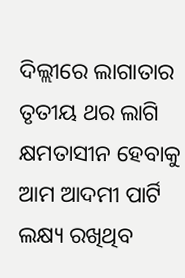ଦିଲ୍ଲୀରେ ଲାଗାତାର ତୃତୀୟ ଥର ଲାଗି କ୍ଷମତାସୀନ ହେବାକୁ ଆମ ଆଦମୀ ପାର୍ଟି ଲକ୍ଷ୍ୟ ରଖିଥିବ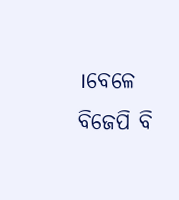।ବେଳେ ବିଜେପି ବି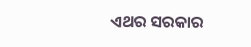ଏଥର ସରକାର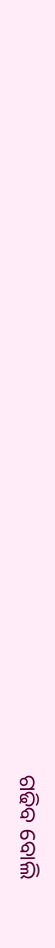ଗଢିବ ବୋଲି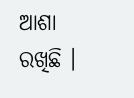ଆଶା ରଖିଛି ।